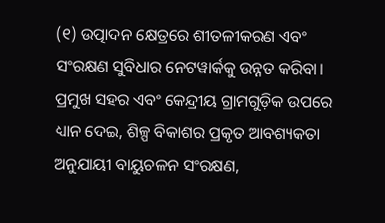(୧) ଉତ୍ପାଦନ କ୍ଷେତ୍ରରେ ଶୀତଳୀକରଣ ଏବଂ ସଂରକ୍ଷଣ ସୁବିଧାର ନେଟୱାର୍କକୁ ଉନ୍ନତ କରିବା। ପ୍ରମୁଖ ସହର ଏବଂ କେନ୍ଦ୍ରୀୟ ଗ୍ରାମଗୁଡ଼ିକ ଉପରେ ଧ୍ୟାନ ଦେଇ, ଶିଳ୍ପ ବିକାଶର ପ୍ରକୃତ ଆବଶ୍ୟକତା ଅନୁଯାୟୀ ବାୟୁଚଳନ ସଂରକ୍ଷଣ,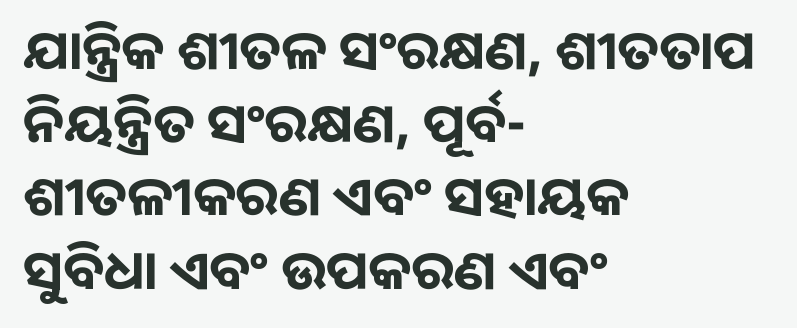ଯାନ୍ତ୍ରିକ ଶୀତଳ ସଂରକ୍ଷଣ, ଶୀତତାପ ନିୟନ୍ତ୍ରିତ ସଂରକ୍ଷଣ, ପୂର୍ବ-ଶୀତଳୀକରଣ ଏବଂ ସହାୟକ ସୁବିଧା ଏବଂ ଉପକରଣ ଏବଂ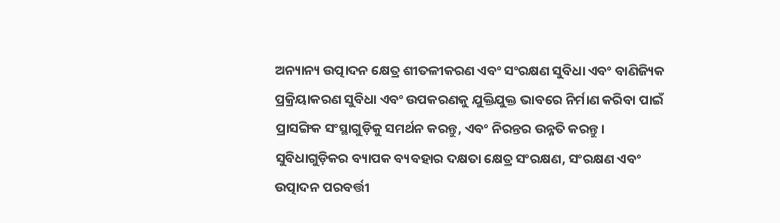ଅନ୍ୟାନ୍ୟ ଉତ୍ପାଦନ କ୍ଷେତ୍ର ଶୀତଳୀକରଣ ଏବଂ ସଂରକ୍ଷଣ ସୁବିଧା ଏବଂ ବାଣିଜ୍ୟିକ ପ୍ରକ୍ରିୟାକରଣ ସୁବିଧା ଏବଂ ଉପକରଣକୁ ଯୁକ୍ତିଯୁକ୍ତ ଭାବରେ ନିର୍ମାଣ କରିବା ପାଇଁ ପ୍ରାସଙ୍ଗିକ ସଂସ୍ଥାଗୁଡ଼ିକୁ ସମର୍ଥନ କରନ୍ତୁ, ଏବଂ ନିରନ୍ତର ଉନ୍ନତି କରନ୍ତୁ। ସୁବିଧାଗୁଡ଼ିକର ବ୍ୟାପକ ବ୍ୟବହାର ଦକ୍ଷତା କ୍ଷେତ୍ର ସଂରକ୍ଷଣ, ସଂରକ୍ଷଣ ଏବଂ ଉତ୍ପାଦନ ପରବର୍ତ୍ତୀ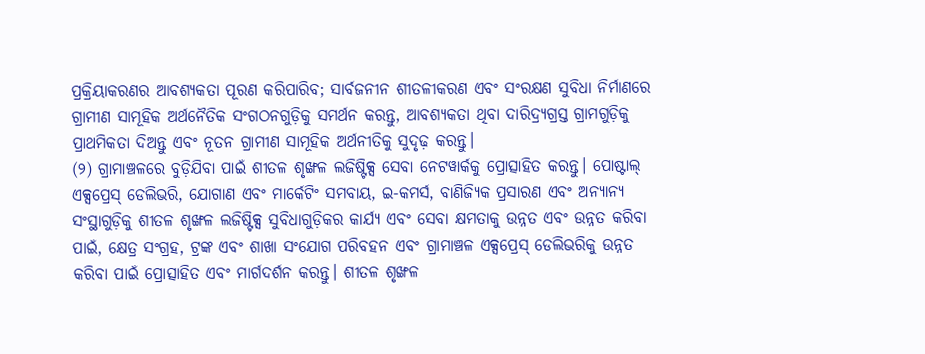ପ୍ରକ୍ରିୟାକରଣର ଆବଶ୍ୟକତା ପୂରଣ କରିପାରିବ; ସାର୍ବଜନୀନ ଶୀତଳୀକରଣ ଏବଂ ସଂରକ୍ଷଣ ସୁବିଧା ନିର୍ମାଣରେ ଗ୍ରାମୀଣ ସାମୂହିକ ଅର୍ଥନୈତିକ ସଂଗଠନଗୁଡ଼ିକୁ ସମର୍ଥନ କରନ୍ତୁ, ଆବଶ୍ୟକତା ଥିବା ଦାରିଦ୍ର୍ୟଗ୍ରସ୍ତ ଗ୍ରାମଗୁଡ଼ିକୁ ପ୍ରାଥମିକତା ଦିଅନ୍ତୁ ଏବଂ ନୂତନ ଗ୍ରାମୀଣ ସାମୂହିକ ଅର୍ଥନୀତିକୁ ସୁଦୃଢ଼ କରନ୍ତୁ।
(୨) ଗ୍ରାମାଞ୍ଚଳରେ ବୁଡ଼ିଯିବା ପାଇଁ ଶୀତଳ ଶୃଙ୍ଖଳ ଲଜିଷ୍ଟିକ୍ସ ସେବା ନେଟୱାର୍କକୁ ପ୍ରୋତ୍ସାହିତ କରନ୍ତୁ। ପୋଷ୍ଟାଲ୍ ଏକ୍ସପ୍ରେସ୍ ଡେଲିଭରି, ଯୋଗାଣ ଏବଂ ମାର୍କେଟିଂ ସମବାୟ, ଇ-କମର୍ସ, ବାଣିଜ୍ୟିକ ପ୍ରସାରଣ ଏବଂ ଅନ୍ୟାନ୍ୟ ସଂସ୍ଥାଗୁଡ଼ିକୁ ଶୀତଳ ଶୃଙ୍ଖଳ ଲଜିଷ୍ଟିକ୍ସ ସୁବିଧାଗୁଡ଼ିକର କାର୍ଯ୍ୟ ଏବଂ ସେବା କ୍ଷମତାକୁ ଉନ୍ନତ ଏବଂ ଉନ୍ନତ କରିବା ପାଇଁ, କ୍ଷେତ୍ର ସଂଗ୍ରହ, ଟ୍ରଙ୍କ ଏବଂ ଶାଖା ସଂଯୋଗ ପରିବହନ ଏବଂ ଗ୍ରାମାଞ୍ଚଳ ଏକ୍ସପ୍ରେସ୍ ଡେଲିଭରିକୁ ଉନ୍ନତ କରିବା ପାଇଁ ପ୍ରୋତ୍ସାହିତ ଏବଂ ମାର୍ଗଦର୍ଶନ କରନ୍ତୁ। ଶୀତଳ ଶୃଙ୍ଖଳ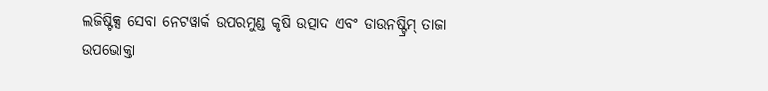ଲଜିଷ୍ଟିକ୍ସ ସେବା ନେଟୱାର୍କ ଉପରମୁଣ୍ଡ କୃଷି ଉତ୍ପାଦ ଏବଂ ଡାଉନଷ୍ଟ୍ରିମ୍ ତାଜା ଉପଭୋକ୍ତା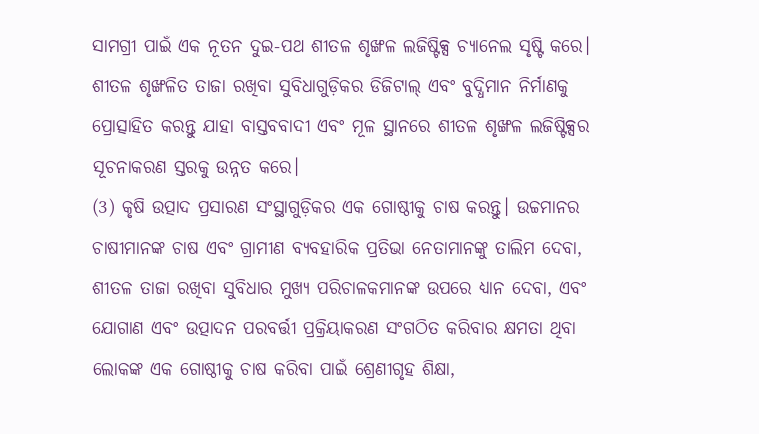ସାମଗ୍ରୀ ପାଇଁ ଏକ ନୂତନ ଦୁଇ-ପଥ ଶୀତଳ ଶୃଙ୍ଖଳ ଲଜିଷ୍ଟିକ୍ସ ଚ୍ୟାନେଲ ସୃଷ୍ଟି କରେ। ଶୀତଳ ଶୃଙ୍ଖଳିତ ତାଜା ରଖିବା ସୁବିଧାଗୁଡ଼ିକର ଡିଜିଟାଲ୍ ଏବଂ ବୁଦ୍ଧିମାନ ନିର୍ମାଣକୁ ପ୍ରୋତ୍ସାହିତ କରନ୍ତୁ ଯାହା ବାସ୍ତବବାଦୀ ଏବଂ ମୂଳ ସ୍ଥାନରେ ଶୀତଳ ଶୃଙ୍ଖଳ ଲଜିଷ୍ଟିକ୍ସର ସୂଚନାକରଣ ସ୍ତରକୁ ଉନ୍ନତ କରେ।
(3) କୃଷି ଉତ୍ପାଦ ପ୍ରସାରଣ ସଂସ୍ଥାଗୁଡ଼ିକର ଏକ ଗୋଷ୍ଠୀକୁ ଚାଷ କରନ୍ତୁ। ଉଚ୍ଚମାନର ଚାଷୀମାନଙ୍କ ଚାଷ ଏବଂ ଗ୍ରାମୀଣ ବ୍ୟବହାରିକ ପ୍ରତିଭା ନେତାମାନଙ୍କୁ ତାଲିମ ଦେବା, ଶୀତଳ ତାଜା ରଖିବା ସୁବିଧାର ମୁଖ୍ୟ ପରିଚାଳକମାନଙ୍କ ଉପରେ ଧ୍ୟାନ ଦେବା, ଏବଂ ଯୋଗାଣ ଏବଂ ଉତ୍ପାଦନ ପରବର୍ତ୍ତୀ ପ୍ରକ୍ରିୟାକରଣ ସଂଗଠିତ କରିବାର କ୍ଷମତା ଥିବା ଲୋକଙ୍କ ଏକ ଗୋଷ୍ଠୀକୁ ଚାଷ କରିବା ପାଇଁ ଶ୍ରେଣୀଗୃହ ଶିକ୍ଷା,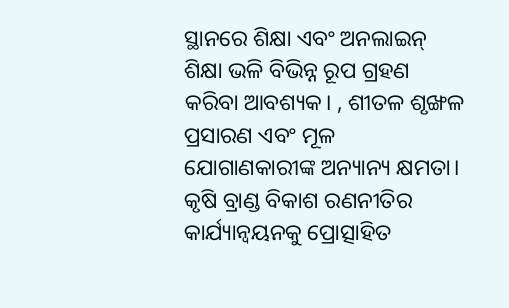ସ୍ଥାନରେ ଶିକ୍ଷା ଏବଂ ଅନଲାଇନ୍ ଶିକ୍ଷା ଭଳି ବିଭିନ୍ନ ରୂପ ଗ୍ରହଣ କରିବା ଆବଶ୍ୟକ। , ଶୀତଳ ଶୃଙ୍ଖଳ ପ୍ରସାରଣ ଏବଂ ମୂଳ ଯୋଗାଣକାରୀଙ୍କ ଅନ୍ୟାନ୍ୟ କ୍ଷମତା। କୃଷି ବ୍ରାଣ୍ଡ ବିକାଶ ରଣନୀତିର କାର୍ଯ୍ୟାନ୍ୱୟନକୁ ପ୍ରୋତ୍ସାହିତ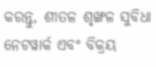କରନ୍ତୁ, ଶୀତଳ ଶୃଙ୍ଖଳ ସୁବିଧା ନେଟୱାର୍କ ଏବଂ ବିକ୍ରୟ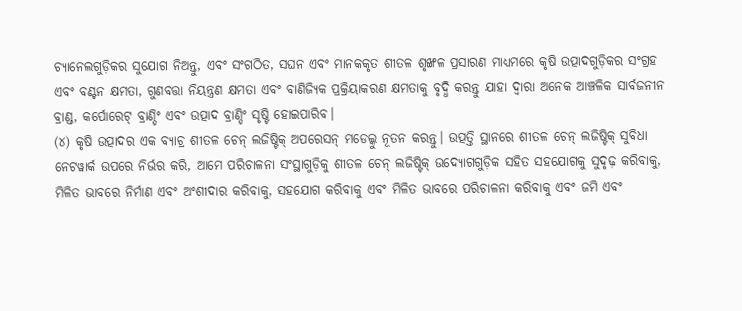ଚ୍ୟାନେଲଗୁଡ଼ିକର ସୁଯୋଗ ନିଅନ୍ତୁ, ଏବଂ ସଂଗଠିତ, ସଘନ ଏବଂ ମାନକକୃତ ଶୀତଳ ଶୃଙ୍ଖଳ ପ୍ରସାରଣ ମାଧ୍ୟମରେ କୃଷି ଉତ୍ପାଦଗୁଡ଼ିକର ସଂଗ୍ରହ ଏବଂ ବଣ୍ଟନ କ୍ଷମତା, ଗୁଣବତ୍ତା ନିୟନ୍ତ୍ରଣ କ୍ଷମତା ଏବଂ ବାଣିଜ୍ୟିକ ପ୍ରକ୍ରିୟାକରଣ କ୍ଷମତାକୁ ବୃଦ୍ଧି କରନ୍ତୁ ଯାହା ଦ୍ୱାରା ଅନେକ ଆଞ୍ଚଳିକ ସାର୍ବଜନୀନ ବ୍ରାଣ୍ଡ, କର୍ପୋରେଟ୍ ବ୍ରାଣ୍ଡିଂ ଏବଂ ଉତ୍ପାଦ ବ୍ରାଣ୍ଡିଂ ସୃଷ୍ଟି ହୋଇପାରିବ।
(୪) କୃଷି ଉତ୍ପାଦର ଏକ ବ୍ୟାଚ୍ର ଶୀତଳ ଚେନ୍ ଲଜିଷ୍ଟିକ୍ ଅପରେସନ୍ ମଡେଲ୍କୁ ନୂତନ କରନ୍ତୁ। ଉତ୍ପତ୍ତି ସ୍ଥାନରେ ଶୀତଳ ଚେନ୍ ଲଜିଷ୍ଟିକ୍ ସୁବିଧା ନେଟୱାର୍କ ଉପରେ ନିର୍ଭର କରି, ଆମେ ପରିଚାଳନା ସଂସ୍ଥାଗୁଡ଼ିକୁ ଶୀତଳ ଚେନ୍ ଲଜିଷ୍ଟିକ୍ ଉଦ୍ୟୋଗଗୁଡ଼ିକ ସହିତ ସହଯୋଗକୁ ସୁଦୃଢ଼ କରିବାକୁ, ମିଳିତ ଭାବରେ ନିର୍ମାଣ ଏବଂ ଅଂଶୀଦାର କରିବାକୁ, ସହଯୋଗ କରିବାକୁ ଏବଂ ମିଳିତ ଭାବରେ ପରିଚାଳନା କରିବାକୁ ଏବଂ ଜମି ଏବଂ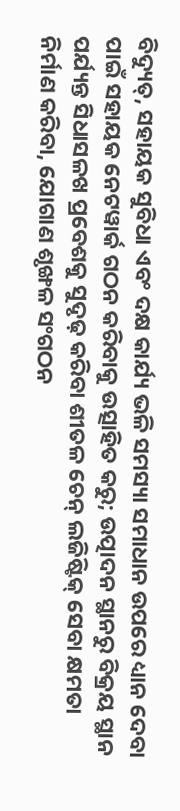ବିଦ୍ୟୁତ୍, ସହାୟକ ସୁବିଧା ଏବଂ ଦକ୍ଷ କାର୍ଯ୍ୟ ଭଳି ସମସ୍ୟା ସମାଧାନ ଉପରେ ଧ୍ୟାନ ଦେବା ପାଇଁ ସହାୟକ ନେଟୱାର୍କ ଗଠନ କରିବାକୁ ଉତ୍ସାହିତ କରୁ; ଉତ୍ପାଦନ ସ୍ଥାନରୁ ବିକ୍ରୟ ସ୍ଥାନ ପର୍ଯ୍ୟନ୍ତ ସିଧାସଳଖ ପ୍ରବେଶକୁ ସୁଦୃଢ଼ କରିବା ଶୀତଳ ଚେନ୍ ଲଜିଷ୍ଟିକ୍ ସେବା କ୍ଷମତା ନିର୍ମାଣ କରିବା, ଯୋଗାଣ ଶୃଙ୍ଖଳ ସଂଗଠନ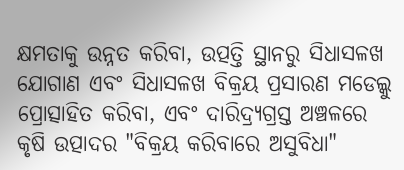କ୍ଷମତାକୁ ଉନ୍ନତ କରିବା, ଉତ୍ପତ୍ତି ସ୍ଥାନରୁ ସିଧାସଳଖ ଯୋଗାଣ ଏବଂ ସିଧାସଳଖ ବିକ୍ରୟ ପ୍ରସାରଣ ମଡେଲ୍କୁ ପ୍ରୋତ୍ସାହିତ କରିବା, ଏବଂ ଦାରିଦ୍ର୍ୟଗ୍ରସ୍ତ ଅଞ୍ଚଳରେ କୃଷି ଉତ୍ପାଦର "ବିକ୍ରୟ କରିବାରେ ଅସୁବିଧା"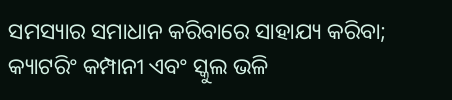ସମସ୍ୟାର ସମାଧାନ କରିବାରେ ସାହାଯ୍ୟ କରିବା; କ୍ୟାଟରିଂ କମ୍ପାନୀ ଏବଂ ସ୍କୁଲ ଭଳି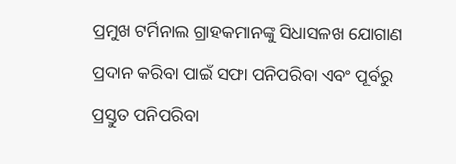ପ୍ରମୁଖ ଟର୍ମିନାଲ ଗ୍ରାହକମାନଙ୍କୁ ସିଧାସଳଖ ଯୋଗାଣ ପ୍ରଦାନ କରିବା ପାଇଁ ସଫା ପନିପରିବା ଏବଂ ପୂର୍ବରୁ ପ୍ରସ୍ତୁତ ପନିପରିବା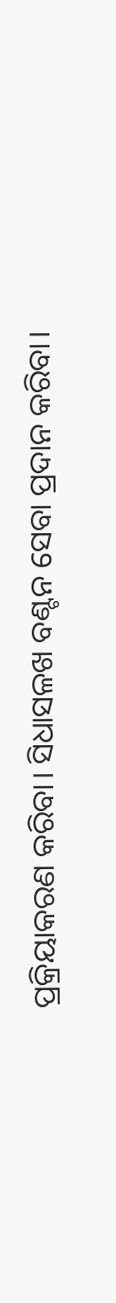ପ୍ରକ୍ରିୟାକରଣ କରିବା। ସିଧାସଳଖ ବଣ୍ଟନ ସେବା ପ୍ରଦାନ କରିବା।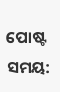ପୋଷ୍ଟ ସମୟ: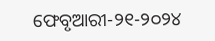ଫେବୃଆରୀ-୨୧-୨୦୨୪